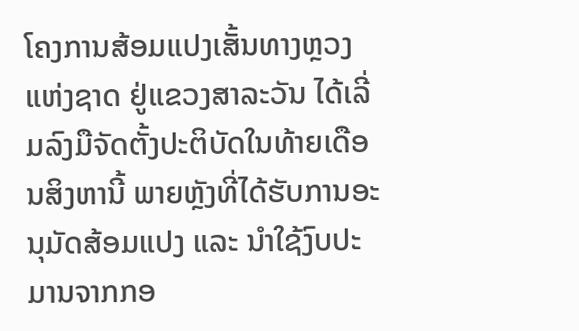ໂຄງການສ້ອມແປງເສັ້ນທາງຫຼວງແຫ່ງຊາດ ຢູ່ແຂວງສາລະວັນ ໄດ້ເລີ່ມລົງມືຈັດຕັ້ງປະຕິບັດໃນທ້າຍເດືອນສິງຫານີ້ ພາຍຫຼັງທີ່ໄດ້ຮັບການອະນຸມັດສ້ອມແປງ ແລະ ນຳໃຊ້ງົບປະມານຈາກກອ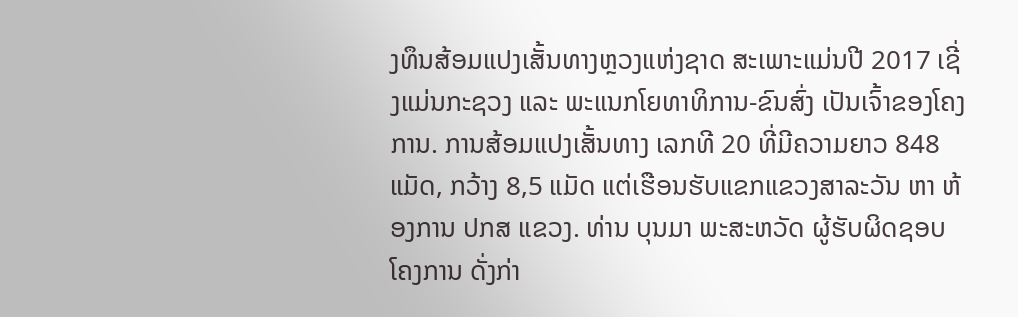ງທຶນສ້ອມແປງເສັ້ນທາງຫຼວງແຫ່ງຊາດ ສະເພາະແມ່ນປີ 2017 ເຊີ່ງແມ່ນກະຊວງ ແລະ ພະແນກໂຍທາທິການ-ຂົນສົ່ງ ເປັນເຈົ້າຂອງໂຄງການ. ການສ້ອມແປງເສັ້ນທາງ ເລກທີ 20 ທີ່ມີຄວາມຍາວ 848 ແມັດ, ກວ້າງ 8,5 ແມັດ ແຕ່ເຮືອນຮັບແຂກແຂວງສາລະວັນ ຫາ ຫ້ອງການ ປກສ ແຂວງ. ທ່ານ ບຸນມາ ພະສະຫວັດ ຜູ້ຮັບຜິດຊອບໂຄງການ ດັ່ງກ່າ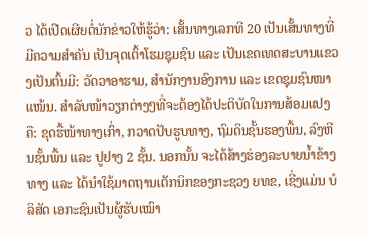ວ ໄດ້ເປີດເຜີຍຕໍ່ນັກຂ່າວໃຫ້ຮູ້ວ່າ: ເສັ້ນທາງເລກທີ 20 ເປັນເສັ້ນທາງທີ່ມີຄວາມສຳຄັນ ເປັນຈຸດເຕົ້າໂຮມຊຸມຊົນ ແລະ ເປັນເຂດເທດສະບານແຂວງເປັນຕົ້ນມີ: ວັດວາອາຮາມ, ສຳນັກງານອົງການ ແລະ ເຂດຊຸມຊົນໜາແໜ້ນ. ສຳລັບໜ້າວຽກຕ່າງໆທີ່ຈະຕ້ອງໄດ້ປະຕິບັດໃນການສ້ອມແປງ ຄື: ຂຸດຮື້ໜ້າທາງເກົ່າ, ກວາດປັບຮູບທາງ, ຖົມດິນຊັ້ນຮອງພື້ນ, ລົງຫີນຊັ້ນພື້ນ ແລະ ປູຢາງ 2 ຊັ້ນ. ນອກນັ້ນ ຈະໄດ້ສ້າງຮ່ອງລະບາຍນ້ຳຂ້າງທາງ ແລະ ໄດ້ນຳໃຊ້ມາດຖານເຕັກນິກຂອງກະຊວງ ຍທຂ, ເຊີ່ງແມ່ນ ບໍລິສັດ ເອກະຊົນເປັນຜູ້ຮັບເໝົາ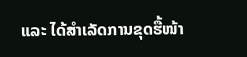ແລະ ໄດ້ສຳເລັດການຂຸດຮື້ໜ້າ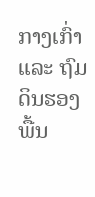ກາງເກົ່າ ແລະ ຖົມດິນຮອງພື້ນ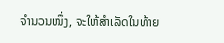ຈຳນວນໜຶ່ງ, ຈະໃຫ້ສຳເລັດໃນທ້າຍ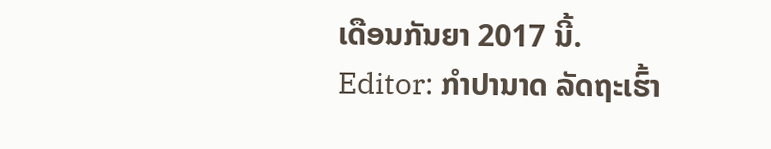ເດືອນກັນຍາ 2017 ນີ້.
Editor: ກຳປານາດ ລັດຖະເຮົ້າ